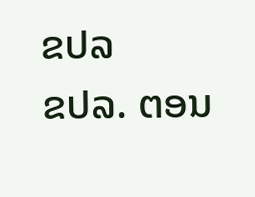ຂປລ
ຂປລ. ຕອນ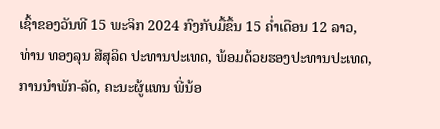ເຊົ້າຂອງວັນທີ 15 ພະຈິກ 2024 ກົງກັບມື້ຂຶ້ນ 15 ຄ່ຳເດືອນ 12 ລາວ, ທ່ານ ທອງລຸນ ສີສຸລິດ ປະທານປະເທດ, ພ້ອມດ້ວຍຮອງປະທານປະເທດ, ການນຳພັກ-ລັດ, ຄະນະຜູ້ແທນ ພີ່ນ້ອ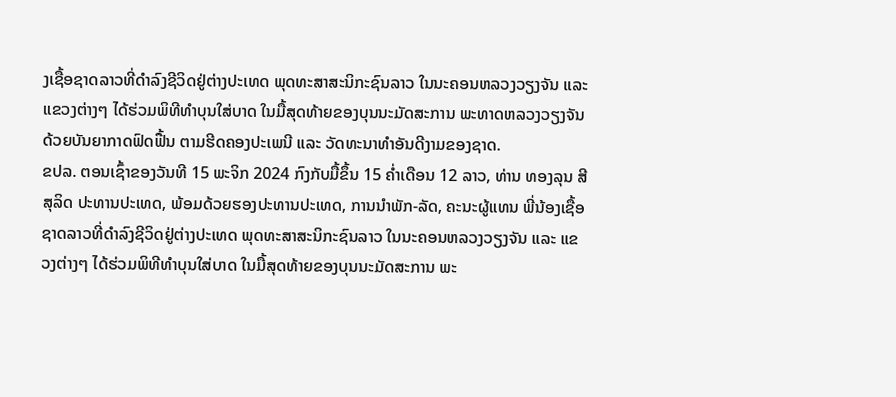ງເຊື້ອຊາດລາວທີ່ດຳລົງຊີວິດຢູ່ຕ່າງປະເທດ ພຸດທະສາສະນິກະຊົນລາວ ໃນນະຄອນຫລວງວຽງຈັນ ແລະ ແຂວງຕ່າງໆ ໄດ້ຮ່ວມພິທີທໍາບຸນໃສ່ບາດ ໃນມື້ສຸດທ້າຍຂອງບຸນນະມັດສະການ ພະທາດຫລວງວຽງຈັນ ດ້ວຍບັນຍາກາດຟົດຟື້ນ ຕາມຮີດຄອງປະເພນີ ແລະ ວັດທະນາທໍາອັນດີງາມຂອງຊາດ.
ຂປລ. ຕອນເຊົ້າຂອງວັນທີ 15 ພະຈິກ 2024 ກົງກັບມື້ຂຶ້ນ 15 ຄ່ຳເດືອນ 12 ລາວ, ທ່ານ ທອງລຸນ ສີສຸລິດ ປະທານປະເທດ, ພ້ອມດ້ວຍຮອງປະທານປະເທດ, ການນຳພັກ-ລັດ, ຄະນະຜູ້ແທນ ພີ່ນ້ອງເຊື້ອຊາດລາວທີ່ດຳລົງຊີວິດຢູ່ຕ່າງປະເທດ ພຸດທະສາສະນິກະຊົນລາວ ໃນນະຄອນຫລວງວຽງຈັນ ແລະ ແຂວງຕ່າງໆ ໄດ້ຮ່ວມພິທີທໍາບຸນໃສ່ບາດ ໃນມື້ສຸດທ້າຍຂອງບຸນນະມັດສະການ ພະ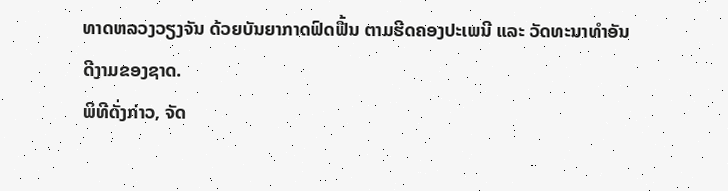ທາດຫລວງວຽງຈັນ ດ້ວຍບັນຍາກາດຟົດຟື້ນ ຕາມຮີດຄອງປະເພນີ ແລະ ວັດທະນາທໍາອັນດີງາມຂອງຊາດ.
ພິທີດັ່ງກ່າວ, ຈັດ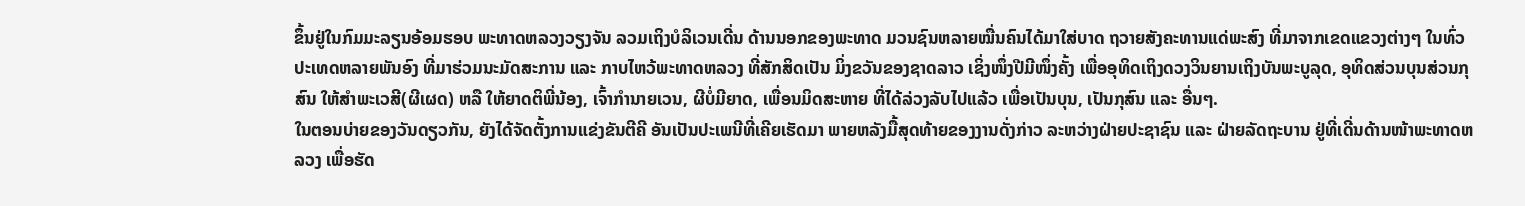ຂຶ້ນຢູ່ໃນກົມມະລຽນອ້ອມຮອບ ພະທາດຫລວງວຽງຈັນ ລວມເຖິງບໍລິເວນເດີ່ນ ດ້ານນອກຂອງພະທາດ ມວນຊົນຫລາຍໝື່ນຄົນໄດ້ມາໃສ່ບາດ ຖວາຍສັງຄະທານແດ່ພະສົງ ທີ່ມາຈາກເຂດແຂວງຕ່າງໆ ໃນທົ່ວປະເທດຫລາຍພັນອົງ ທີ່ມາຮ່ວມນະມັດສະການ ແລະ ກາບໄຫວ້ພະທາດຫລວງ ທີ່ສັກສິດເປັນ ມິ່ງຂວັນຂອງຊາດລາວ ເຊິ່ງໜຶ່ງປີມີໜຶ່ງຄັ້ງ ເພື່ອອຸທິດເຖິງດວງວິນຍານເຖິງບັນພະບູລຸດ, ອຸທິດສ່ວນບຸນສ່ວນກຸສົນ ໃຫ້ສຳພະເວສີ(ຜີເຜດ) ຫລື ໃຫ້ຍາດຕິພີ່ນ້ອງ, ເຈົ້າກຳນາຍເວນ, ຜີບໍ່ມີຍາດ, ເພື່ອນມິດສະຫາຍ ທີ່ໄດ້ລ່ວງລັບໄປແລ້ວ ເພື່ອເປັນບຸນ, ເປັນກຸສົນ ແລະ ອື່ນໆ.
ໃນຕອນບ່າຍຂອງວັນດຽວກັນ, ຍັງໄດ້ຈັດຕັ້ງການແຂ່ງຂັນຕີຄີ ອັນເປັນປະເພນີທີ່ເຄີຍເຮັດມາ ພາຍຫລັງມື້ສຸດທ້າຍຂອງງານດັ່ງກ່າວ ລະຫວ່າງຝ່າຍປະຊາຊົນ ແລະ ຝ່າຍລັດຖະບານ ຢູ່ທີ່ເດີ່ນດ້ານໜ້າພະທາດຫລວງ ເພື່ອຮັດ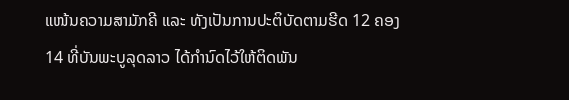ແໜ້ນຄວາມສາມັກຄີ ແລະ ທັງເປັນການປະຕິບັດຕາມຮີດ 12 ຄອງ 14 ທີ່ບັນພະບູລຸດລາວ ໄດ້ກໍານົດໄວ້ໃຫ້ຕິດພັນ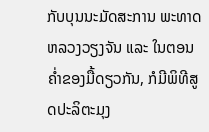ກັບບຸນນະມັດສະການ ພະທາດຫລວງວຽງຈັນ ແລະ ໃນຕອນຄໍ່າຂອງມື້ດຽວກັນ, ກໍມີພິທີສູດປະລິຕະມຸງ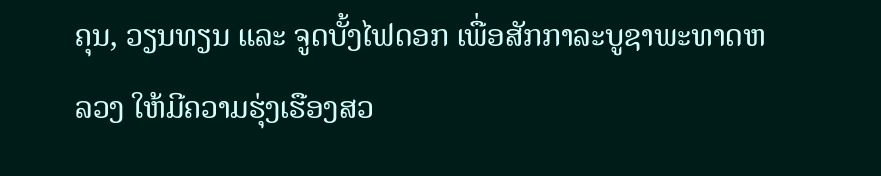ຄຸນ, ວຽນທຽນ ແລະ ຈູດບັ້ງໄຟດອກ ເພື່ອສັກກາລະບູຊາພະທາດຫລວງ ໃຫ້ມີຄວາມຮຸ່ງເຮືອງສວ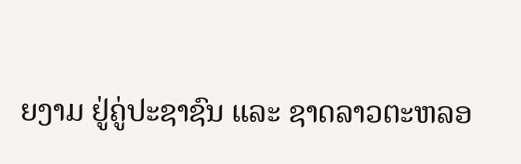ຍງາມ ຢູ່ຄູ່ປະຊາຊົນ ແລະ ຊາດລາວຕະຫລອ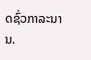ດຊົ່ວກາລະນານ.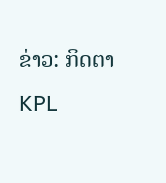ຂ່າວ: ກິດຕາ
KPL